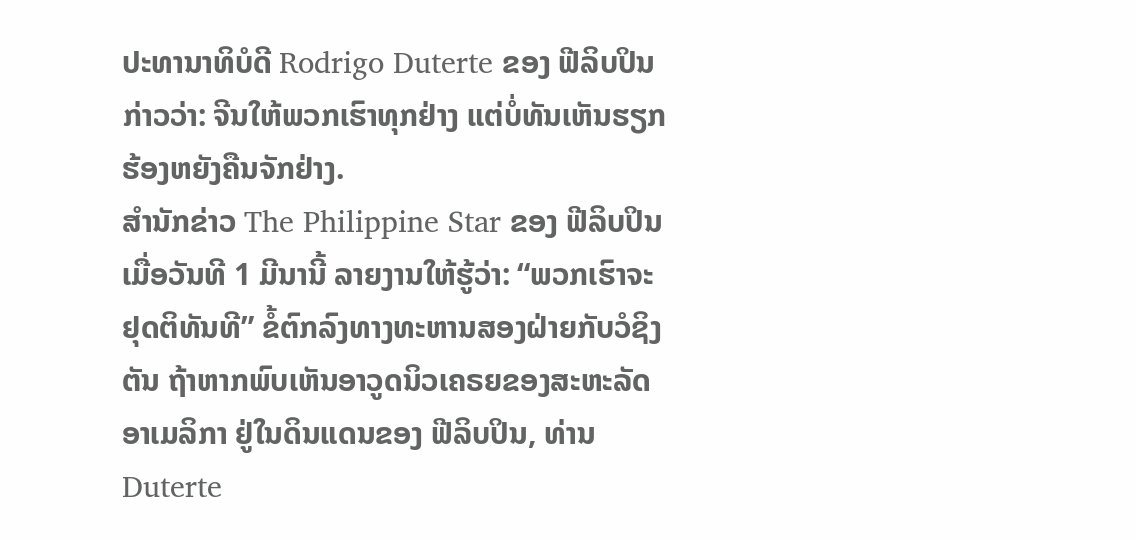ປະທານາທິບໍດີ Rodrigo Duterte ຂອງ ຟີລິບປິນ ກ່າວວ່າ: ຈີນໃຫ້ພວກເຮົາທຸກຢ່າງ ແຕ່ບໍ່ທັນເຫັນຮຽກຮ້ອງຫຍັງຄືນຈັກຢ່າງ.
ສຳນັກຂ່າວ The Philippine Star ຂອງ ຟີລິບປິນ ເມື່ອວັນທີ 1 ມີນານີ້ ລາຍງານໃຫ້ຮູ້ວ່າ: “ພວກເຮົາຈະຢຸດຕິທັນທີ” ຂໍ້ຕົກລົງທາງທະຫານສອງຝ່າຍກັບວໍຊິງຕັນ ຖ້າຫາກພົບເຫັນອາວູດນິວເຄຣຍຂອງສະຫະລັດອາເມລິກາ ຢູ່ໃນດິນແດນຂອງ ຟີລິບປິນ, ທ່ານ Duterte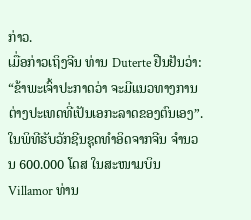ກ່າວ.
ເມື່ອກ່າວເຖິງຈີນ ທ່ານ Duterte ຢືນຢັນວ່າ: “ຂ້າພະເຈົ້າປະກາດວ່າ ຈະມີແນວທາງການຕ່າງປະເທດທີ່ເປັນເອກະລາດຂອງຕົນເອງ”.
ໃນພິທີຮັບວັກຊີນຊຸດທຳອິດຈາກຈີນ ຈຳນວນ 600.000 ໂດສ ໃນສະໜາມບິນ Villamor ທ່ານ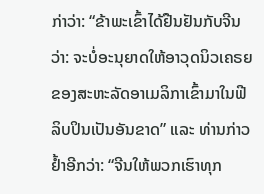ກ່າວ່າ: “ຂ້າພະເຂົ້າໄດ້ຢືນຢັນກັບຈີນວ່າ: ຈະບໍ່ອະນຸຍາດໃຫ້ອາວຸດນິວເຄຣຍຂອງສະຫະລັດອາເມລິກາເຂົ້າມາໃນຟີລິບປິນເປັນອັນຂາດ” ແລະ ທ່ານກ່າວຢໍ້າອີກວ່າ: “ຈີນໃຫ້ພວກເຮົາທຸກ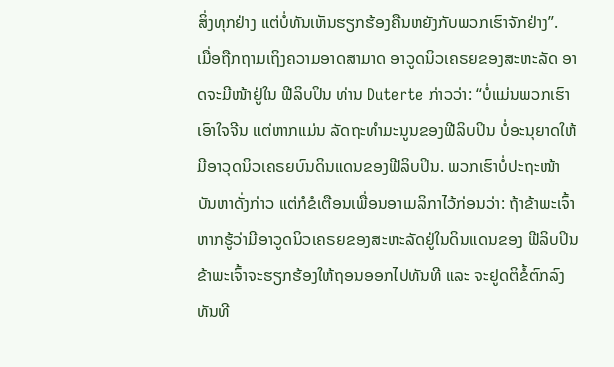ສິ່ງທຸກຢ່າງ ແຕ່ບໍ່ທັນເຫັນຮຽກຮ້ອງຄືນຫຍັງກັບພວກເຮົາຈັກຢ່າງ”.
ເມື່ອຖືກຖາມເຖິງຄວາມອາດສາມາດ ອາວູດນິວເຄຣຍຂອງສະຫະລັດ ອາດຈະມີໜ້າຢູ່ໃນ ຟີລິບປິນ ທ່ານ Duterte ກ່າວວ່າ: “ບໍ່ແມ່ນພວກເຮົາເອົາໃຈຈີນ ແຕ່ຫາກແມ່ນ ລັດຖະທຳມະນູນຂອງຟີລິບປິນ ບໍ່ອະນຸຍາດໃຫ້ ມີອາວຸດນິວເຄຣຍບົນດິນແດນຂອງຟີລິບປິນ. ພວກເຮົາບໍ່ປະຖະໜ້າ ບັນຫາດັ່ງກ່າວ ແຕ່ກໍຂໍເຕືອນເພື່ອນອາເມລິກາໄວ້ກ່ອນວ່າ: ຖ້າຂ້າພະເຈົ້າຫາກຮູ້ວ່າມີອາວູດນິວເຄຣຍຂອງສະຫະລັດຢູ່ໃນດິນແດນຂອງ ຟີລິບປິນ ຂ້າພະເຈົ້າຈະຮຽກຮ້ອງໃຫ້ຖອນອອກໄປທັນທີ ແລະ ຈະຢູດຕິຂໍ້ຕົກລົງທັນທີ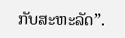ກັບສະຫະລັດ”.